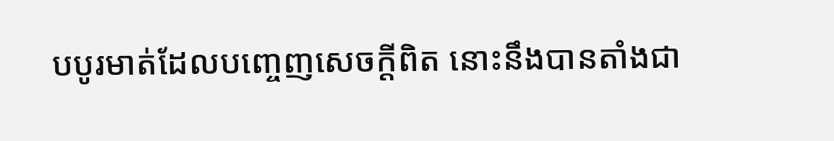បបូរមាត់ដែលបញ្ចេញសេចក្ដីពិត នោះនឹងបានតាំងជា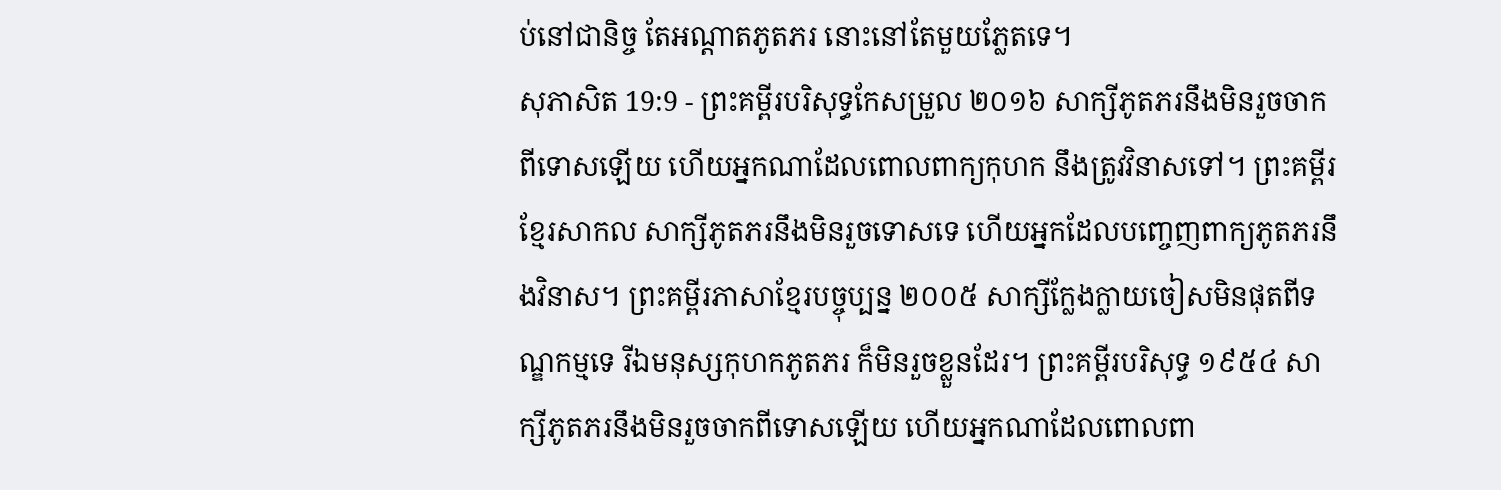ប់នៅជានិច្ច តែអណ្ដាតភូតភរ នោះនៅតែមួយភ្លែតទេ។
សុភាសិត 19:9 - ព្រះគម្ពីរបរិសុទ្ធកែសម្រួល ២០១៦ សាក្សីភូតភរនឹងមិនរួចចាកពីទោសឡើយ ហើយអ្នកណាដែលពោលពាក្យកុហក នឹងត្រូវវិនាសទៅ។ ព្រះគម្ពីរខ្មែរសាកល សាក្សីភូតភរនឹងមិនរួចទោសទេ ហើយអ្នកដែលបញ្ចេញពាក្យភូតភរនឹងវិនាស។ ព្រះគម្ពីរភាសាខ្មែរបច្ចុប្បន្ន ២០០៥ សាក្សីក្លែងក្លាយចៀសមិនផុតពីទណ្ឌកម្មទេ រីឯមនុស្សកុហកភូតភរ ក៏មិនរួចខ្លួនដែរ។ ព្រះគម្ពីរបរិសុទ្ធ ១៩៥៤ សាក្សីភូតភរនឹងមិនរួចចាកពីទោសឡើយ ហើយអ្នកណាដែលពោលពា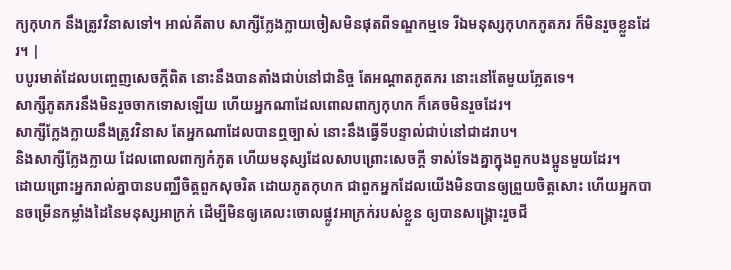ក្យកុហក នឹងត្រូវវិនាសទៅ។ អាល់គីតាប សាក្សីក្លែងក្លាយចៀសមិនផុតពីទណ្ឌកម្មទេ រីឯមនុស្សកុហកភូតភរ ក៏មិនរួចខ្លួនដែរ។ |
បបូរមាត់ដែលបញ្ចេញសេចក្ដីពិត នោះនឹងបានតាំងជាប់នៅជានិច្ច តែអណ្ដាតភូតភរ នោះនៅតែមួយភ្លែតទេ។
សាក្សីភូតភរនឹងមិនរួចចាកទោសឡើយ ហើយអ្នកណាដែលពោលពាក្យកុហក ក៏គេចមិនរួចដែរ។
សាក្សីក្លែងក្លាយនឹងត្រូវវិនាស តែអ្នកណាដែលបានឮច្បាស់ នោះនឹងធ្វើទីបន្ទាល់ជាប់នៅជាដរាប។
និងសាក្សីក្លែងក្លាយ ដែលពោលពាក្យកំភូត ហើយមនុស្សដែលសាបព្រោះសេចក្ដី ទាស់ទែងគ្នាក្នុងពួកបងប្អូនមួយដែរ។
ដោយព្រោះអ្នករាល់គ្នាបានបញ្ឈឺចិត្តពួកសុចរិត ដោយភូតកុហក ជាពួកអ្នកដែលយើងមិនបានឲ្យព្រួយចិត្តសោះ ហើយអ្នកបានចម្រើនកម្លាំងដៃនៃមនុស្សអាក្រក់ ដើម្បីមិនឲ្យគេលះចោលផ្លូវអាក្រក់របស់ខ្លួន ឲ្យបានសង្គ្រោះរួចជី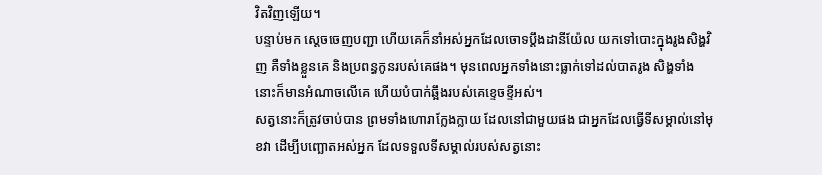វិតវិញឡើយ។
បន្ទាប់មក ស្ដេចចេញបញ្ជា ហើយគេក៏នាំអស់អ្នកដែលចោទប្ដឹងដានីយ៉ែល យកទៅបោះក្នុងរូងសិង្ហវិញ គឺទាំងខ្លួនគេ និងប្រពន្ធកូនរបស់គេផង។ មុនពេលអ្នកទាំងនោះធ្លាក់ទៅដល់បាតរូង សិង្ហទាំងនោះក៏មានអំណាចលើគេ ហើយបំបាក់ឆ្អឹងរបស់គេខ្ទេចខ្ទីអស់។
សត្វនោះក៏ត្រូវចាប់បាន ព្រមទាំងហោរាក្លែងក្លាយ ដែលនៅជាមួយផង ជាអ្នកដែលធ្វើទីសម្គាល់នៅមុខវា ដើម្បីបញ្ឆោតអស់អ្នក ដែលទទួលទីសម្គាល់របស់សត្វនោះ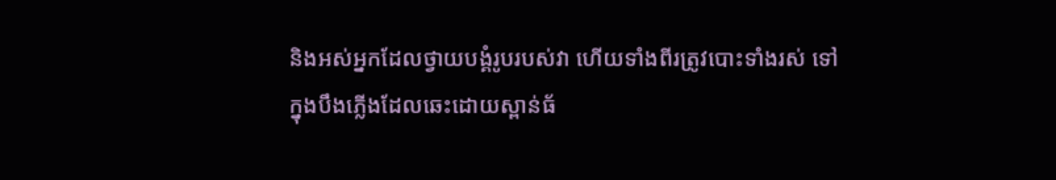និងអស់អ្នកដែលថ្វាយបង្គំរូបរបស់វា ហើយទាំងពីរត្រូវបោះទាំងរស់ ទៅក្នុងបឹងភ្លើងដែលឆេះដោយស្ពាន់ធ័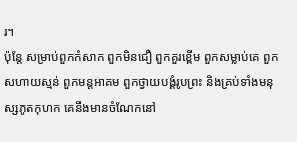រ។
ប៉ុន្តែ សម្រាប់ពួកកំសាក ពួកមិនជឿ ពួកគួរខ្ពើម ពួកសម្លាប់គេ ពួកសហាយស្មន់ ពួកមន្តអាគម ពួកថ្វាយបង្គំរូបព្រះ និងគ្រប់ទាំងមនុស្សភូតកុហក គេនឹងមានចំណែកនៅ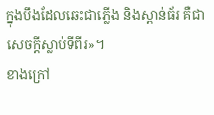ក្នុងបឹងដែលឆេះជាភ្លើង និងស្ពាន់ធ័រ គឺជាសេចក្ដីស្លាប់ទីពីរ»។
ខាងក្រៅ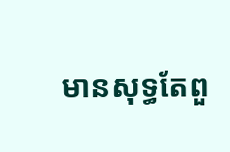មានសុទ្ធតែពួ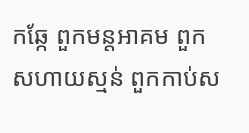កឆ្កែ ពួកមន្តអាគម ពួកសហាយស្មន់ ពួកកាប់ស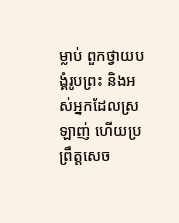ម្លាប់ ពួកថ្វាយបង្គំរូបព្រះ និងអស់អ្នកដែលស្រឡាញ់ ហើយប្រព្រឹត្តសេច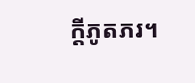ក្ដីភូតភរ។